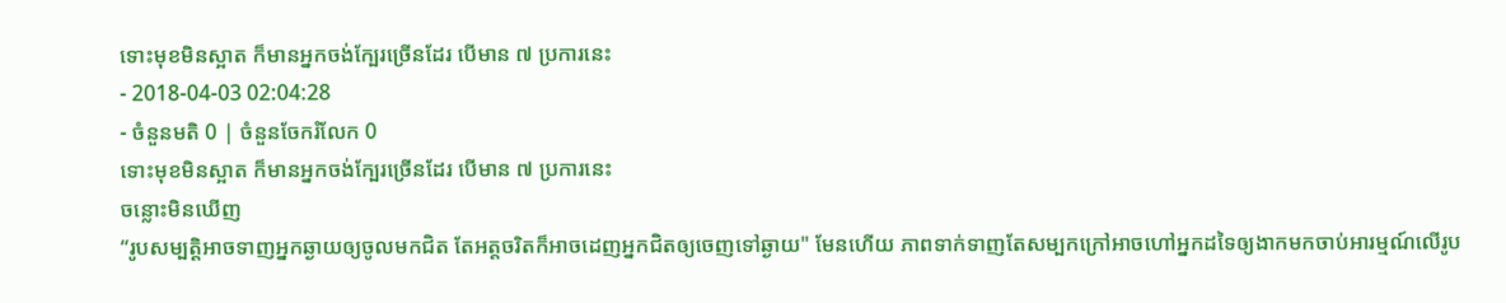ទោះមុខមិនស្អាត ក៏មានអ្នកចង់ក្បែរច្រើនដែរ បើមាន ៧ ប្រការនេះ
- 2018-04-03 02:04:28
- ចំនួនមតិ 0 | ចំនួនចែករំលែក 0
ទោះមុខមិនស្អាត ក៏មានអ្នកចង់ក្បែរច្រើនដែរ បើមាន ៧ ប្រការនេះ
ចន្លោះមិនឃើញ
“រូបសម្បត្តិអាចទាញអ្នកឆ្ងាយឲ្យចូលមកជិត តែអត្តចរិតក៏អាចដេញអ្នកជិតឲ្យចេញទៅឆ្ងាយ" មែនហើយ ភាពទាក់ទាញតែសម្បកក្រៅអាចហៅអ្នកដទៃឲ្យងាកមកចាប់អារម្មណ៍លើរូប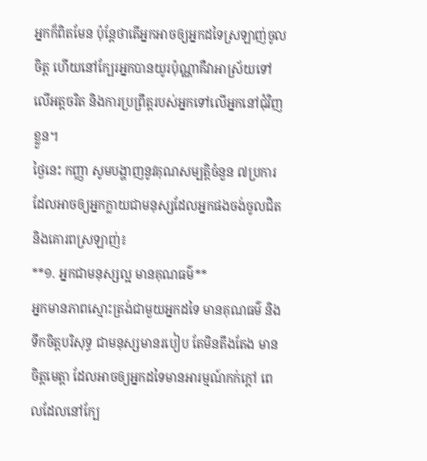អ្នកក៏ពិតមែន ប៉ុន្តែថាតើអ្នកអាចឲ្យអ្នកដទៃស្រឡាញ់ចូលចិត្ត ហើយនៅក្បែរអ្នកបានយូរប៉ុណ្ណាគឺវាអាស្រ័យទៅលើអត្តចរិត និងការប្រព្រឹត្តរបស់អ្នកទៅលើអ្នកនៅជុំវិញខ្លួន។
ថ្ងៃនេះ កញ្ញា សូមបង្ហាញនូវគុណសម្បត្តិចំនួន ៧ប្រការដែលអាចឲ្យអ្នកក្លាយជាមនុស្សដែលអ្នកផងចង់ចូលជិត និងគោរពស្រឡាញ់៖
**១. អ្នកជាមនុស្សល្អ មានគុណធម៌**
អ្នកមានភាពស្មោះត្រង់ជាមួយអ្នកដទៃ មានគុណធម៌ និងទឹកចិត្តបរិសុទ្ធ ជាមនុស្សមានរបៀប តែមិនតឹងតែង មានចិត្តមេត្តា ដែលអាចឲ្យអ្នកដទៃមានអារម្មណ៍កក់ក្ដៅ ពេលដែលនៅក្បែ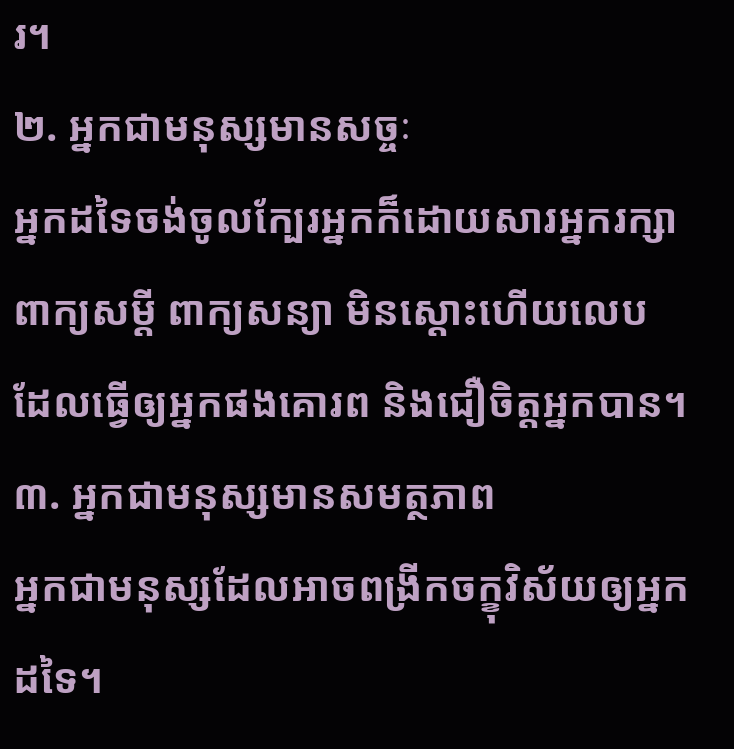រ។
២. អ្នកជាមនុស្សមានសច្ចៈ
អ្នកដទៃចង់ចូលក្បែរអ្នកក៏ដោយសារអ្នករក្សាពាក្យសម្ដី ពាក្យសន្យា មិនស្ដោះហើយលេប ដែលធ្វើឲ្យអ្នកផងគោរព និងជឿចិត្តអ្នកបាន។
៣. អ្នកជាមនុស្សមានសមត្ថភាព
អ្នកជាមនុស្សដែលអាចពង្រីកចក្ខុវិស័យឲ្យអ្នកដទៃ។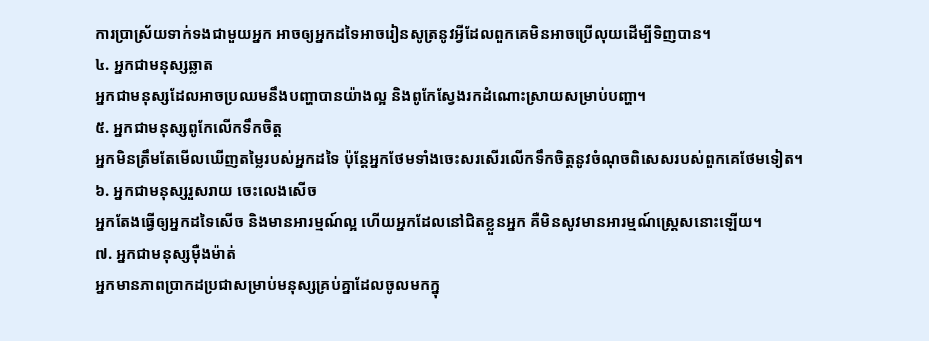ការប្រាស្រ័យទាក់ទងជាមួយអ្នក អាចឲ្យអ្នកដទៃអាចរៀនសូត្រនូវអ្វីដែលពួកគេមិនអាចប្រើលុយដើម្បីទិញបាន។
៤. អ្នកជាមនុស្សឆ្លាត
អ្នកជាមនុស្សដែលអាចប្រឈមនឹងបញ្ហាបានយ៉ាងល្អ និងពូកែស្វែងរកដំណោះស្រាយសម្រាប់បញ្ហា។
៥. អ្នកជាមនុស្សពូកែលើកទឹកចិត្ត
អ្នកមិនត្រឹមតែមើលឃើញតម្លៃរបស់អ្នកដទៃ ប៉ុន្តែអ្នកថែមទាំងចេះសរសើរលើកទឹកចិត្តនូវចំណុចពិសេសរបស់ពួកគេថែមទៀត។
៦. អ្នកជាមនុស្សរួសរាយ ចេះលេងសើច
អ្នកតែងធ្វើឲ្យអ្នកដទៃសើច និងមានអារម្មណ៍ល្អ ហើយអ្នកដែលនៅជិតខ្លួនអ្នក គឺមិនសូវមានអារម្មណ៍ស្ត្រេសនោះឡើយ។
៧. អ្នកជាមនុស្សម៉ឺងម៉ាត់
អ្នកមានភាពប្រាកដប្រជាសម្រាប់មនុស្សគ្រប់គ្នាដែលចូលមកក្នុ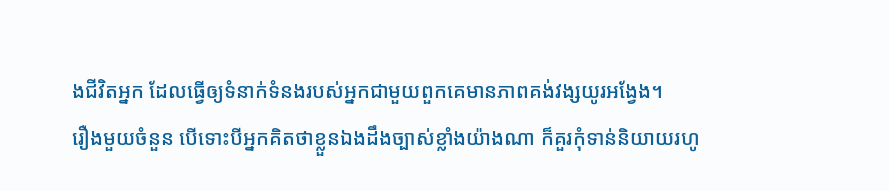ងជីវិតអ្នក ដែលធ្វើឲ្យទំនាក់ទំនងរបស់អ្នកជាមួយពួកគេមានភាពគង់វង្សយូរអង្វែង។
រឿងមួយចំនួន បើទោះបីអ្នកគិតថាខ្លួនឯងដឹងច្បាស់ខ្លាំងយ៉ាងណា ក៏គួរកុំទាន់និយាយរហូ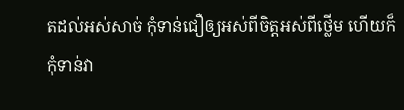តដល់អស់សាច់ កុំទាន់ជឿឲ្យអស់ពីចិត្តអស់ពីថ្លើម ហើយក៏កុំទាន់វា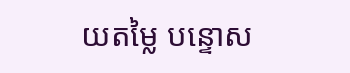យតម្លៃ បន្ទោស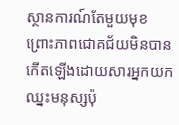ស្ថានការណ៍តែមួយមុខ ព្រោះភាពជោគជ័យមិនបានកើតឡើងដោយសារអ្នកយកឈ្នះមនុស្សប៉ុ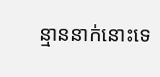ន្មាននាក់នោះទេ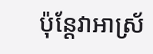ប៉ុន្តែវាអាស្រ័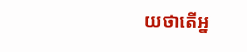យថាតើអ្ន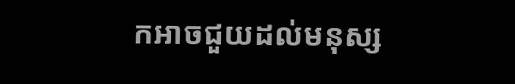កអាចជួយដល់មនុស្ស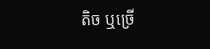តិច ឬច្រើ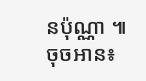នប៉ុណ្ណា ៕
ចុចអាន៖